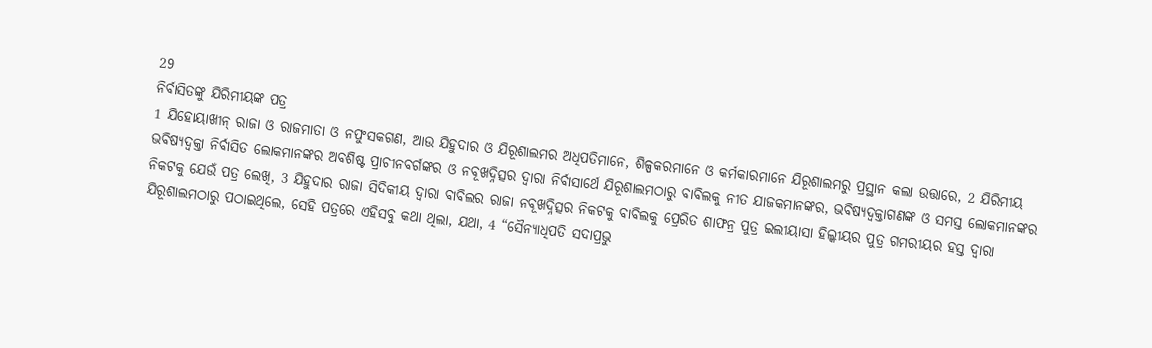29
ନିର୍ବାସିତଙ୍କୁ ଯିରିମୀୟଙ୍କ ପତ୍ର
1 ଯିହୋୟାଖୀନ୍ ରାଜା ଓ ରାଜମାତା ଓ ନପୁଂସକଗଣ, ଆଉ ଯିହୁଦାର ଓ ଯିରୂଶାଲମର ଅଧିପତିମାନେ, ଶିଳ୍ପକରମାନେ ଓ କର୍ମକାରମାନେ ଯିରୂଶାଲମରୁ ପ୍ରସ୍ଥାନ କଲା ଉତ୍ତାରେ, 2 ଯିରିମୀୟ ଭବିଷ୍ୟଦ୍ବକ୍ତା ନିର୍ବାସିତ ଲୋକମାନଙ୍କର ଅବଶିଷ୍ଟ ପ୍ରାଚୀନବର୍ଗଙ୍କର ଓ ନବୂଖଦ୍ନିତ୍ସର ଦ୍ୱାରା ନିର୍ବାସାର୍ଥେ ଯିରୂଶାଲମଠାରୁ ବାବିଲକୁ ନୀତ ଯାଜକମାନଙ୍କର, ଭବିଷ୍ୟଦ୍ବକ୍ତାଗଣଙ୍କ ଓ ସମସ୍ତ ଲୋକମାନଙ୍କର ନିକଟକୁ ଯେଉଁ ପତ୍ର ଲେଖି, 3 ଯିହୁଦାର ରାଜା ସିଦିକୀୟ ଦ୍ୱାରା ବାବିଲର ରାଜା ନବୂଖଦ୍ନିତ୍ସର ନିକଟକୁ ବାବିଲକୁ ପ୍ରେରିତ ଶାଫନ୍ର ପୁତ୍ର ଇଲୀୟାସା ହିଲ୍କୀୟର ପୁତ୍ର ଗମରୀୟର ହସ୍ତ ଦ୍ୱାରା ଯିରୂଶାଲମଠାରୁ ପଠାଇଥିଲେ, ସେହି ପତ୍ରରେ ଏହିସବୁ କଥା ଥିଲା, ଯଥା, 4 “ସୈନ୍ୟାଧିପତି ସଦାପ୍ରଭୁ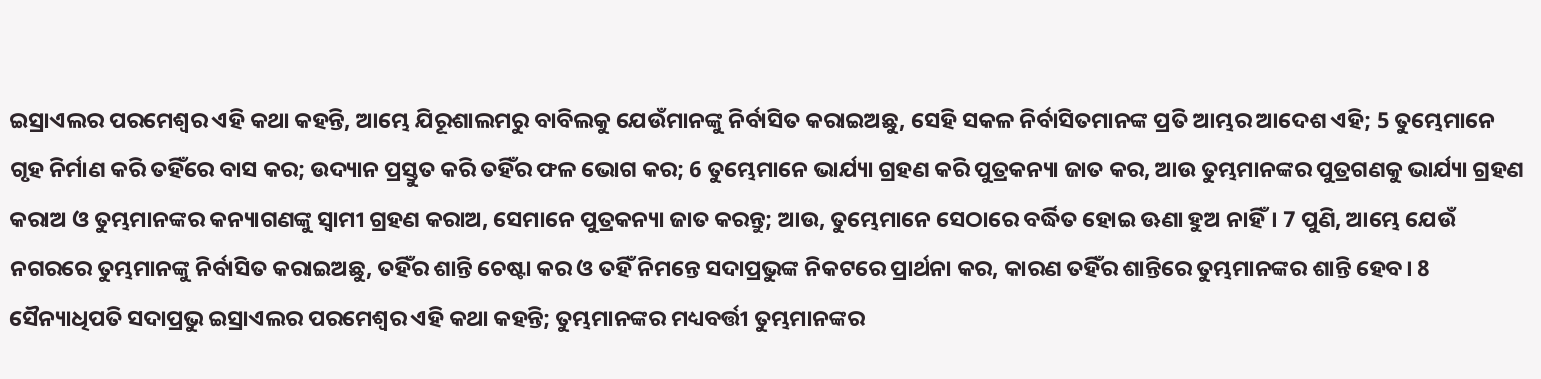ଇସ୍ରାଏଲର ପରମେଶ୍ୱର ଏହି କଥା କହନ୍ତି, ଆମ୍ଭେ ଯିରୂଶାଲମରୁ ବାବିଲକୁ ଯେଉଁମାନଙ୍କୁ ନିର୍ବାସିତ କରାଇଅଛୁ, ସେହି ସକଳ ନିର୍ବାସିତମାନଙ୍କ ପ୍ରତି ଆମ୍ଭର ଆଦେଶ ଏହି; 5 ତୁମ୍ଭେମାନେ ଗୃହ ନିର୍ମାଣ କରି ତହିଁରେ ବାସ କର; ଉଦ୍ୟାନ ପ୍ରସ୍ତୁତ କରି ତହିଁର ଫଳ ଭୋଗ କର; 6 ତୁମ୍ଭେମାନେ ଭାର୍ଯ୍ୟା ଗ୍ରହଣ କରି ପୁତ୍ରକନ୍ୟା ଜାତ କର, ଆଉ ତୁମ୍ଭମାନଙ୍କର ପୁତ୍ରଗଣକୁ ଭାର୍ଯ୍ୟା ଗ୍ରହଣ କରାଅ ଓ ତୁମ୍ଭମାନଙ୍କର କନ୍ୟାଗଣଙ୍କୁ ସ୍ୱାମୀ ଗ୍ରହଣ କରାଅ, ସେମାନେ ପୁତ୍ରକନ୍ୟା ଜାତ କରନ୍ତୁ; ଆଉ, ତୁମ୍ଭେମାନେ ସେଠାରେ ବର୍ଦ୍ଧିତ ହୋଇ ଊଣା ହୁଅ ନାହିଁ। 7 ପୁଣି, ଆମ୍ଭେ ଯେଉଁ ନଗରରେ ତୁମ୍ଭମାନଙ୍କୁ ନିର୍ବାସିତ କରାଇଅଛୁ, ତହିଁର ଶାନ୍ତି ଚେଷ୍ଟା କର ଓ ତହିଁ ନିମନ୍ତେ ସଦାପ୍ରଭୁଙ୍କ ନିକଟରେ ପ୍ରାର୍ଥନା କର, କାରଣ ତହିଁର ଶାନ୍ତିରେ ତୁମ୍ଭମାନଙ୍କର ଶାନ୍ତି ହେବ। 8 ସୈନ୍ୟାଧିପତି ସଦାପ୍ରଭୁ ଇସ୍ରାଏଲର ପରମେଶ୍ୱର ଏହି କଥା କହନ୍ତି; ତୁମ୍ଭମାନଙ୍କର ମଧ୍ୟବର୍ତ୍ତୀ ତୁମ୍ଭମାନଙ୍କର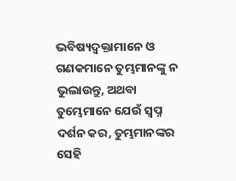ଭବିଷ୍ୟଦ୍ବକ୍ତାମାନେ ଓ ଗଣକମାନେ ତୁମ୍ଭମାନଙ୍କୁ ନ ଭୁଲାଉନ୍ତୁ, ଅଥବା ତୁମ୍ଭେମାନେ ଯେଉଁ ସ୍ୱପ୍ନ ଦର୍ଶନ କର, ତୁମ୍ଭମାନଙ୍କର ସେହି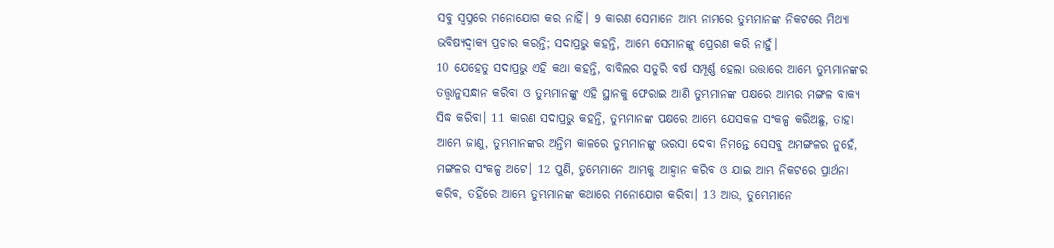ସବୁ ସ୍ୱପ୍ନରେ ମନୋଯୋଗ କର ନାହିଁ। 9 କାରଣ ସେମାନେ ଆମ୍ଭ ନାମରେ ତୁମ୍ଭମାନଙ୍କ ନିକଟରେ ମିଥ୍ୟା ଭବିଷ୍ୟଦ୍ବାକ୍ୟ ପ୍ରଚାର କରନ୍ତି; ସଦାପ୍ରଭୁ କହନ୍ତି, ଆମ୍ଭେ ସେମାନଙ୍କୁ ପ୍ରେରଣ କରି ନାହୁଁ।
10 ଯେହେତୁ ସଦାପ୍ରଭୁ ଏହି କଥା କହନ୍ତି, ବାବିଲର ସତୁରି ବର୍ଷ ସମ୍ପୂର୍ଣ୍ଣ ହେଲା ଉତ୍ତାରେ ଆମ୍ଭେ ତୁମ୍ଭମାନଙ୍କର ତତ୍ତ୍ୱାନୁସନ୍ଧାନ କରିବା ଓ ତୁମ୍ଭମାନଙ୍କୁ ଏହି ସ୍ଥାନକୁ ଫେରାଇ ଆଣି ତୁମ୍ଭମାନଙ୍କ ପକ୍ଷରେ ଆମ୍ଭର ମଙ୍ଗଳ ବାକ୍ୟ ସିଦ୍ଧ କରିବା। 11 କାରଣ ସଦାପ୍ରଭୁ କହନ୍ତି, ତୁମ୍ଭମାନଙ୍କ ପକ୍ଷରେ ଆମ୍ଭେ ଯେସକଳ ସଂକଳ୍ପ କରିଅଛୁ, ତାହା ଆମ୍ଭେ ଜାଣୁ, ତୁମ୍ଭମାନଙ୍କର ଅନ୍ତିମ କାଳରେ ତୁମ୍ଭମାନଙ୍କୁ ଭରସା ଦେବା ନିମନ୍ତେ ସେସବୁ ଅମଙ୍ଗଳର ନୁହେଁ, ମଙ୍ଗଳର ସଂକଳ୍ପ ଅଟେ। 12 ପୁଣି, ତୁମ୍ଭେମାନେ ଆମ୍ଭକୁ ଆହ୍ୱାନ କରିବ ଓ ଯାଇ ଆମ୍ଭ ନିକଟରେ ପ୍ରାର୍ଥନା କରିବ, ତହିଁରେ ଆମ୍ଭେ ତୁମ୍ଭମାନଙ୍କ କଥାରେ ମନୋଯୋଗ କରିବା। 13 ଆଉ, ତୁମ୍ଭେମାନେ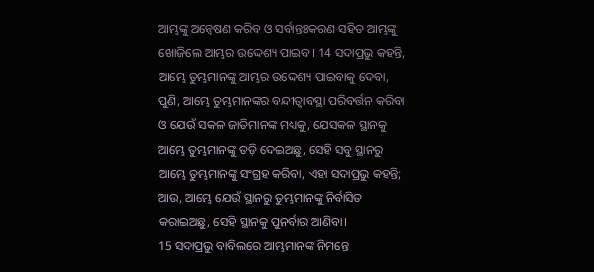ଆମ୍ଭଙ୍କୁ ଅନ୍ୱେଷଣ କରିବ ଓ ସର୍ବାନ୍ତଃକରଣ ସହିତ ଆମ୍ଭଙ୍କୁ ଖୋଜିଲେ ଆମ୍ଭର ଉଦ୍ଦେଶ୍ୟ ପାଇବ। 14 ସଦାପ୍ରଭୁ କହନ୍ତି, ଆମ୍ଭେ ତୁମ୍ଭମାନଙ୍କୁ ଆମ୍ଭର ଉଦ୍ଦେଶ୍ୟ ପାଇବାକୁ ଦେବା, ପୁଣି, ଆମ୍ଭେ ତୁମ୍ଭମାନଙ୍କର ବନ୍ଦୀତ୍ୱାବସ୍ଥା ପରିବର୍ତ୍ତନ କରିବା ଓ ଯେଉଁ ସକଳ ଜାତିମାନଙ୍କ ମଧ୍ୟକୁ, ଯେସକଳ ସ୍ଥାନକୁ ଆମ୍ଭେ ତୁମ୍ଭମାନଙ୍କୁ ତଡ଼ି ଦେଇଅଛୁ, ସେହି ସବୁ ସ୍ଥାନରୁ ଆମ୍ଭେ ତୁମ୍ଭମାନଙ୍କୁ ସଂଗ୍ରହ କରିବା, ଏହା ସଦାପ୍ରଭୁ କହନ୍ତି; ଆଉ, ଆମ୍ଭେ ଯେଉଁ ସ୍ଥାନରୁ ତୁମ୍ଭମାନଙ୍କୁ ନିର୍ବାସିତ କରାଇଅଛୁ, ସେହି ସ୍ଥାନକୁ ପୁନର୍ବାର ଆଣିବା।
15 ସଦାପ୍ରଭୁ ବାବିଲରେ ଆମ୍ଭମାନଙ୍କ ନିମନ୍ତେ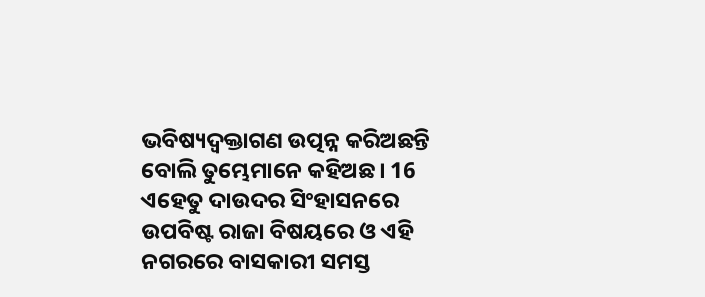ଭବିଷ୍ୟଦ୍ବକ୍ତାଗଣ ଉତ୍ପନ୍ନ କରିଅଛନ୍ତି ବୋଲି ତୁମ୍ଭେମାନେ କହିଅଛ। 16 ଏହେତୁ ଦାଉଦର ସିଂହାସନରେ ଉପବିଷ୍ଟ ରାଜା ବିଷୟରେ ଓ ଏହି ନଗରରେ ବାସକାରୀ ସମସ୍ତ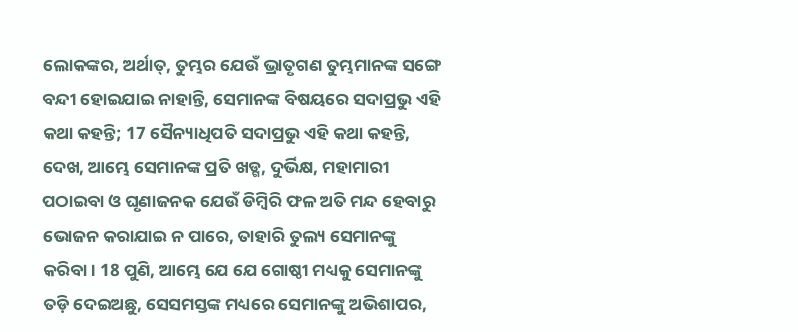ଲୋକଙ୍କର, ଅର୍ଥାତ୍, ତୁମ୍ଭର ଯେଉଁ ଭ୍ରାତୃଗଣ ତୁମ୍ଭମାନଙ୍କ ସଙ୍ଗେ ବନ୍ଦୀ ହୋଇଯାଇ ନାହାନ୍ତି, ସେମାନଙ୍କ ବିଷୟରେ ସଦାପ୍ରଭୁ ଏହି କଥା କହନ୍ତି; 17 ସୈନ୍ୟାଧିପତି ସଦାପ୍ରଭୁ ଏହି କଥା କହନ୍ତି, ଦେଖ, ଆମ୍ଭେ ସେମାନଙ୍କ ପ୍ରତି ଖଡ୍ଗ, ଦୁର୍ଭିକ୍ଷ, ମହାମାରୀ ପଠାଇବା ଓ ଘୃଣାଜନକ ଯେଉଁ ଡିମ୍ବିରି ଫଳ ଅତି ମନ୍ଦ ହେବାରୁ ଭୋଜନ କରାଯାଇ ନ ପାରେ, ତାହାରି ତୁଲ୍ୟ ସେମାନଙ୍କୁ କରିବା। 18 ପୁଣି, ଆମ୍ଭେ ଯେ ଯେ ଗୋଷ୍ଠୀ ମଧ୍ୟକୁ ସେମାନଙ୍କୁ ତଡ଼ି ଦେଇଅଛୁ, ସେସମସ୍ତଙ୍କ ମଧ୍ୟରେ ସେମାନଙ୍କୁ ଅଭିଶାପର,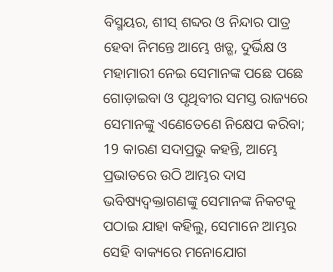ବିସ୍ମୟର, ଶୀସ୍ ଶବ୍ଦର ଓ ନିନ୍ଦାର ପାତ୍ର ହେବା ନିମନ୍ତେ ଆମ୍ଭେ ଖଡ୍ଗ, ଦୁର୍ଭିକ୍ଷ ଓ ମହାମାରୀ ନେଇ ସେମାନଙ୍କ ପଛେ ପଛେ ଗୋଡ଼ାଇବା ଓ ପୃଥିବୀର ସମସ୍ତ ରାଜ୍ୟରେ ସେମାନଙ୍କୁ ଏଣେତେଣେ ନିକ୍ଷେପ କରିବା; 19 କାରଣ ସଦାପ୍ରଭୁ କହନ୍ତି, ଆମ୍ଭେ ପ୍ରଭାତରେ ଉଠି ଆମ୍ଭର ଦାସ ଭବିଷ୍ୟଦ୍ବକ୍ତାଗଣଙ୍କୁ ସେମାନଙ୍କ ନିକଟକୁ ପଠାଇ ଯାହା କହିଲୁ, ସେମାନେ ଆମ୍ଭର ସେହି ବାକ୍ୟରେ ମନୋଯୋଗ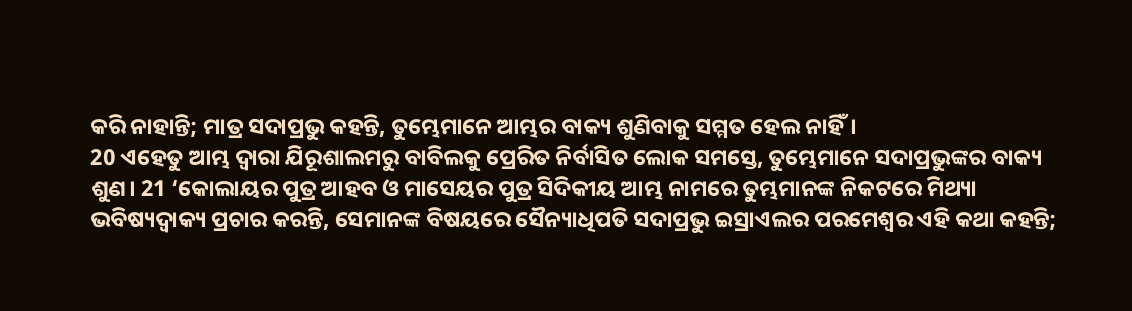କରି ନାହାନ୍ତି; ମାତ୍ର ସଦାପ୍ରଭୁ କହନ୍ତି, ତୁମ୍ଭେମାନେ ଆମ୍ଭର ବାକ୍ୟ ଶୁଣିବାକୁ ସମ୍ମତ ହେଲ ନାହିଁ।
20 ଏହେତୁ ଆମ୍ଭ ଦ୍ୱାରା ଯିରୂଶାଲମରୁ ବାବିଲକୁ ପ୍ରେରିତ ନିର୍ବାସିତ ଲୋକ ସମସ୍ତେ, ତୁମ୍ଭେମାନେ ସଦାପ୍ରଭୁଙ୍କର ବାକ୍ୟ ଶୁଣ। 21 ‘କୋଲାୟର ପୁତ୍ର ଆହବ ଓ ମାସେୟର ପୁତ୍ର ସିଦିକୀୟ ଆମ୍ଭ ନାମରେ ତୁମ୍ଭମାନଙ୍କ ନିକଟରେ ମିଥ୍ୟା ଭବିଷ୍ୟଦ୍ବାକ୍ୟ ପ୍ରଚାର କରନ୍ତି, ସେମାନଙ୍କ ବିଷୟରେ ସୈନ୍ୟାଧିପତି ସଦାପ୍ରଭୁ ଇସ୍ରାଏଲର ପରମେଶ୍ୱର ଏହି କଥା କହନ୍ତି;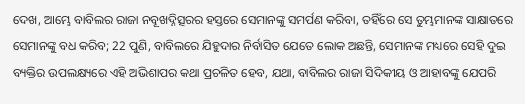ଦେଖ, ଆମ୍ଭେ ବାବିଲର ରାଜା ନବୂଖଦ୍ନିତ୍ସରର ହସ୍ତରେ ସେମାନଙ୍କୁ ସମର୍ପଣ କରିବା, ତହିଁରେ ସେ ତୁମ୍ଭମାନଙ୍କ ସାକ୍ଷାତରେ ସେମାନଙ୍କୁ ବଧ କରିବ; 22 ପୁଣି, ବାବିଲରେ ଯିହୁଦାର ନିର୍ବାସିତ ଯେତେ ଲୋକ ଅଛନ୍ତି, ସେମାନଙ୍କ ମଧ୍ୟରେ ସେହି ଦୁଇ ବ୍ୟକ୍ତିର ଉପଲକ୍ଷ୍ୟରେ ଏହି ଅଭିଶାପର କଥା ପ୍ରଚଳିତ ହେବ, ଯଥା, ବାବିଲର ରାଜା ସିଦିକୀୟ ଓ ଆହାବଙ୍କୁ ଯେପରି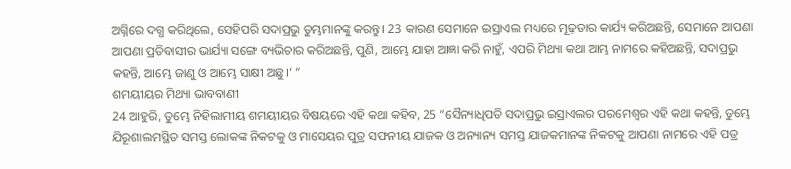ଅଗ୍ନିରେ ଦଗ୍ଧ କରିଥିଲେ, ସେହିପରି ସଦାପ୍ରଭୁ ତୁମ୍ଭମାନଙ୍କୁ କରନ୍ତୁ। 23 କାରଣ ସେମାନେ ଇସ୍ରାଏଲ ମଧ୍ୟରେ ମୂଢ଼ତାର କାର୍ଯ୍ୟ କରିଅଛନ୍ତି, ସେମାନେ ଆପଣା ଆପଣା ପ୍ରତିବାସୀର ଭାର୍ଯ୍ୟା ସଙ୍ଗେ ବ୍ୟଭିଚାର କରିଅଛନ୍ତି, ପୁଣି, ଆମ୍ଭେ ଯାହା ଆଜ୍ଞା କରି ନାହୁଁ, ଏପରି ମିଥ୍ୟା କଥା ଆମ୍ଭ ନାମରେ କହିଅଛନ୍ତି, ସଦାପ୍ରଭୁ କହନ୍ତି, ଆମ୍ଭେ ଜାଣୁ ଓ ଆମ୍ଭେ ସାକ୍ଷୀ ଅଛୁ।’ ”
ଶମୟୀୟର ମିଥ୍ୟା ଭାବବାଣୀ
24 ଆହୁରି, ତୁମ୍ଭେ ନିହିଲାମୀୟ ଶମୟୀୟର ବିଷୟରେ ଏହି କଥା କହିବ, 25 “ସୈନ୍ୟାଧିପତି ସଦାପ୍ରଭୁ ଇସ୍ରାଏଲର ପରମେଶ୍ୱର ଏହି କଥା କହନ୍ତି, ତୁମ୍ଭେ ଯିରୂଶାଲମସ୍ଥିତ ସମସ୍ତ ଲୋକଙ୍କ ନିକଟକୁ ଓ ମାସେୟର ପୁତ୍ର ସଫନୀୟ ଯାଜକ ଓ ଅନ୍ୟାନ୍ୟ ସମସ୍ତ ଯାଜକମାନଙ୍କ ନିକଟକୁ ଆପଣା ନାମରେ ଏହି ପତ୍ର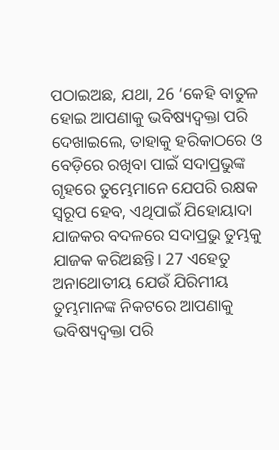ପଠାଇଅଛ, ଯଥା, 26 ‘କେହି ବାତୁଳ ହୋଇ ଆପଣାକୁ ଭବିଷ୍ୟଦ୍ବକ୍ତା ପରି ଦେଖାଇଲେ, ତାହାକୁ ହରିକାଠରେ ଓ ବେଡ଼ିରେ ରଖିବା ପାଇଁ ସଦାପ୍ରଭୁଙ୍କ ଗୃହରେ ତୁମ୍ଭେମାନେ ଯେପରି ରକ୍ଷକ ସ୍ୱରୂପ ହେବ, ଏଥିପାଇଁ ଯିହୋୟାଦା ଯାଜକର ବଦଳରେ ସଦାପ୍ରଭୁ ତୁମ୍ଭକୁ ଯାଜକ କରିଅଛନ୍ତି। 27 ଏହେତୁ ଅନାଥୋତୀୟ ଯେଉଁ ଯିରିମୀୟ ତୁମ୍ଭମାନଙ୍କ ନିକଟରେ ଆପଣାକୁ ଭବିଷ୍ୟଦ୍ବକ୍ତା ପରି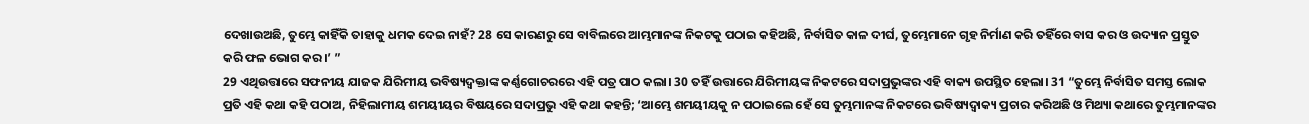ଦେଖାଉଅଛି, ତୁମ୍ଭେ କାହିଁକି ତାହାକୁ ଧମକ ଦେଇ ନାହଁ? 28 ସେ କାରଣରୁ ସେ ବାବିଲରେ ଆମ୍ଭମାନଙ୍କ ନିକଟକୁ ପଠାଇ କହିଅଛି, ନିର୍ବାସିତ କାଳ ଦୀର୍ଘ, ତୁମ୍ଭେମାନେ ଗୃହ ନିର୍ମାଣ କରି ତହିଁରେ ବାସ କର ଓ ଉଦ୍ୟାନ ପ୍ରସ୍ତୁତ କରି ଫଳ ଭୋଗ କର।’ ”
29 ଏଥିଉତ୍ତାରେ ସଫନୀୟ ଯାଜକ ଯିରିମୀୟ ଭବିଷ୍ୟଦ୍ବକ୍ତାଙ୍କ କର୍ଣ୍ଣଗୋଚରରେ ଏହି ପତ୍ର ପାଠ କଲା। 30 ତହିଁ ଉତ୍ତାରେ ଯିରିମୀୟଙ୍କ ନିକଟରେ ସଦାପ୍ରଭୁଙ୍କର ଏହି ବାକ୍ୟ ଉପସ୍ଥିତ ହେଲା। 31 “ତୁମ୍ଭେ ନିର୍ବାସିତ ସମସ୍ତ ଲୋକ ପ୍ରତି ଏହି କଥା କହି ପଠାଅ, ନିହିଲାମୀୟ ଶମୟୀୟର ବିଷୟରେ ସଦାପ୍ରଭୁ ଏହି କଥା କହନ୍ତି; ‘ଆମ୍ଭେ ଶମୟୀୟକୁ ନ ପଠାଇଲେ ହେଁ ସେ ତୁମ୍ଭମାନଙ୍କ ନିକଟରେ ଭବିଷ୍ୟଦ୍ବାକ୍ୟ ପ୍ରଚାର କରିଅଛି ଓ ମିଥ୍ୟା କଥାରେ ତୁମ୍ଭମାନଙ୍କର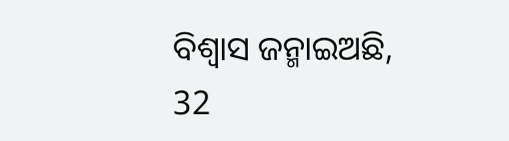ବିଶ୍ୱାସ ଜନ୍ମାଇଅଛି, 32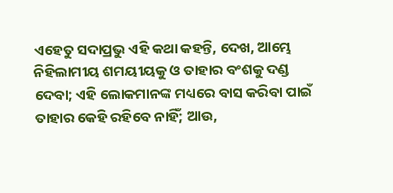ଏହେତୁ ସଦାପ୍ରଭୁ ଏହି କଥା କହନ୍ତି, ଦେଖ, ଆମ୍ଭେ ନିହିଲାମୀୟ ଶମୟୀୟକୁ ଓ ତାହାର ବଂଶକୁ ଦଣ୍ଡ ଦେବା; ଏହି ଲୋକମାନଙ୍କ ମଧ୍ୟରେ ବାସ କରିବା ପାଇଁ ତାହାର କେହି ରହିବେ ନାହିଁ; ଆଉ,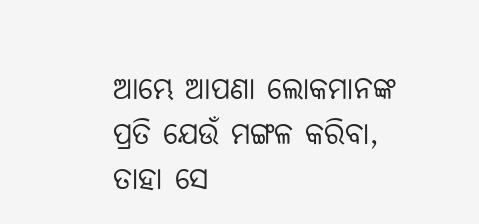ଆମ୍ଭେ ଆପଣା ଲୋକମାନଙ୍କ ପ୍ରତି ଯେଉଁ ମଙ୍ଗଳ କରିବା, ତାହା ସେ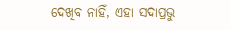ଦେଖିବ ନାହିଁ, ଏହା ସଦାପ୍ରଭୁ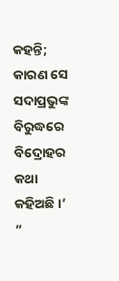କହନ୍ତି; କାରଣ ସେ ସଦାପ୍ରଭୁଙ୍କ ବିରୁଦ୍ଧରେ ବିଦ୍ରୋହର କଥା କହିଅଛି।’ ”